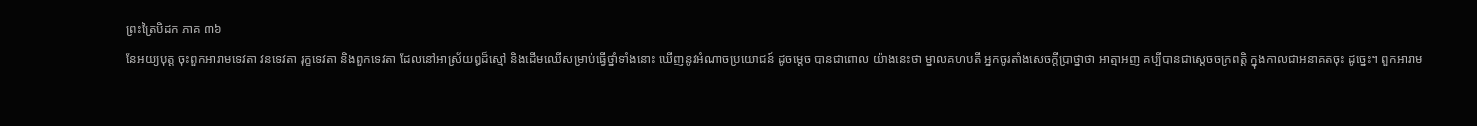ព្រះត្រៃបិដក ភាគ ៣៦
នែអយ្យបុត្ត ចុះពួកអារាមទេវតា វនទេវតា រុក្ខទេវតា និងពួកទេវតា ដែលនៅអាស្រ័យឰដ៏ស្មៅ និងដើមឈើសម្រាប់ធ្វើថ្នាំទាំងនោះ ឃើញនូវអំណាចប្រយោជន៍ ដូចម្តេច បានជាពោល យ៉ាងនេះថា ម្នាលគហបតី អ្នកចូរតាំងសេចក្តីប្រាថ្នាថា អាត្មាអញ គប្បីបានជាស្តេចចក្រពត្តិ ក្នុងកាលជាអនាគតចុះ ដូច្នេះ។ ពួកអារាម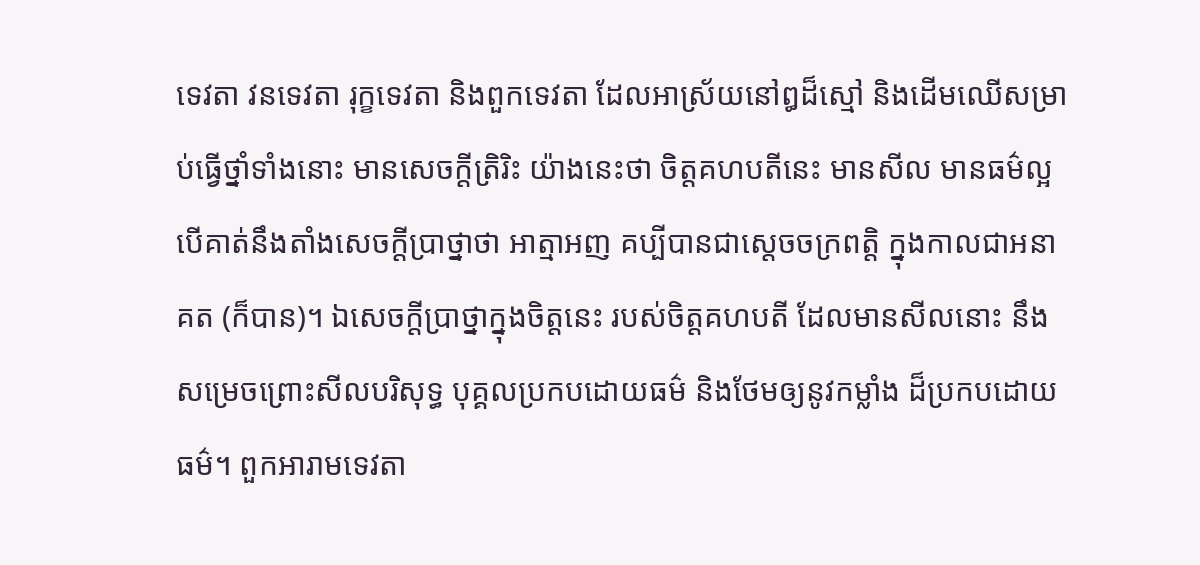ទេវតា វនទេវតា រុក្ខទេវតា និងពួកទេវតា ដែលអាស្រ័យនៅឰដ៏ស្មៅ និងដើមឈើសម្រាប់ធ្វើថ្នាំទាំងនោះ មានសេចក្តីត្រិរិះ យ៉ាងនេះថា ចិត្តគហបតីនេះ មានសីល មានធម៌ល្អ បើគាត់នឹងតាំងសេចក្តីប្រាថ្នាថា អាត្មាអញ គប្បីបានជាស្តេចចក្រពត្តិ ក្នុងកាលជាអនាគត (ក៏បាន)។ ឯសេចក្តីប្រាថ្នាក្នុងចិត្តនេះ របស់ចិត្តគហបតី ដែលមានសីលនោះ នឹងសម្រេចព្រោះសីលបរិសុទ្ធ បុគ្គលប្រកបដោយធម៌ និងថែមឲ្យនូវកម្លាំង ដ៏ប្រកបដោយធម៌។ ពួកអារាមទេវតា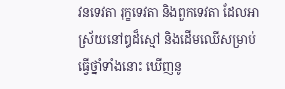វនទេវតា រុក្ខទេវតា និងពួកទេវតា ដែលអាស្រ័យនៅឰដ៏ស្មៅ និងដើមឈើសម្រាប់ធ្វើថ្នាំទាំងនោះ ឃើញនូ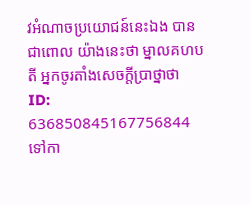វអំណាចប្រយោជន៍នេះឯង បានជាពោល យ៉ាងនេះថា ម្នាលគហបតី អ្នកចូរតាំងសេចក្តីប្រាថ្នាថា
ID: 636850845167756844
ទៅកា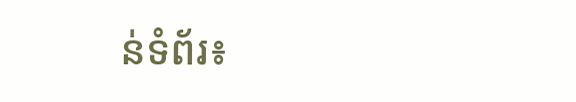ន់ទំព័រ៖